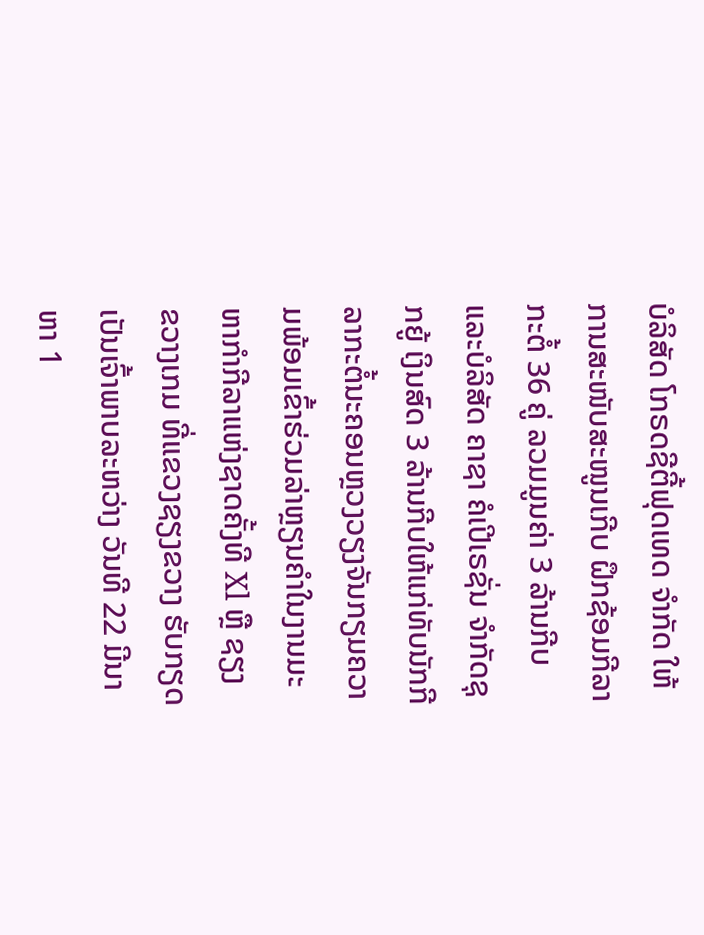ບໍລິສັດ ໂກຣດຊີຕີ້ຟຸດເທດ ຈຳກັດ ໃຫ້ການສະໜັບສະໜູນເກີບ ຝຶກຊ້ອມກີລາກະຕໍ້ 36 ຄູ່ ລວມມູນຄ່າ 3 ລ້ານກີບ ແລະບໍລິສັດ ຄາຊາ ຄໍເປີເຣຊັ່ນ ຈຳກັດຊຸກຍູ້ ເງິນສົດ 3 ລ້ານກີບໃຫ້ແກ່ທັບນັກກີລາກະຕໍ້ນະຄອນຫຼວງວຽງຈັນກຽມຄວາມພ້ອມເຂົ້າຮ່ວມລ່າຫຼຽນຄຳໃນງານມະຫາກຳກີລາແຫ່ງຊາດຄັ້ງທີ Xl ຫຼື ຊຽງ ຂວາງເກມ ທີ່ແຂວງຊຽງຂວາງ ຮັບກຽດເປັນເຈົ້າພາບລະຫວ່າງ ວັນທີ 22 ມີນາ ຫາ 1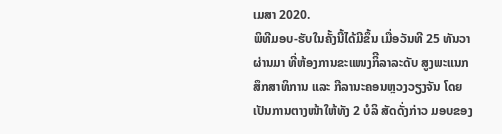ເມສາ 2020.
ພິທີມອບ-ຮັບໃນຄັ້ງນີ້ໄດ້ມີຂຶ້ນ ເມື່ອວັນທີ 25 ທັນວາ ຜ່ານມາ ທີ່ຫ້ອງການຂະແໜງກິີລາລະດັບ ສູງພະແນກສຶກສາທິການ ແລະ ກີລານະຄອນຫຼວງວຽງຈັນ ໂດຍ ເປັນການຕາງໜ້າໃຫ້ທັງ 2 ບໍລິ ສັດດັ່ງກ່າວ ມອບຂອງ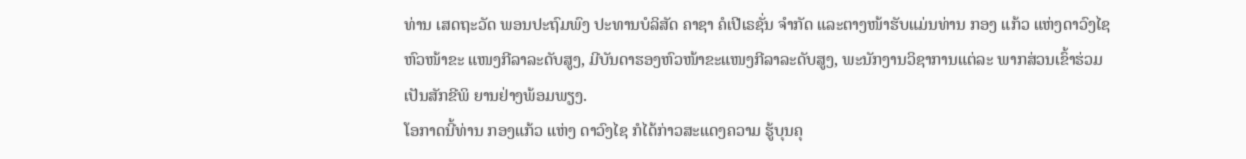ທ່ານ ເສດຖະວັດ ພອນປະຖົມພົງ ປະທານບໍລິສັດ ຄາຊາ ຄໍເປີເຣຊັ່ນ ຈຳກັດ ແລະຕາງໜ້າຮັບແມ່ນທ່ານ ກອງ ແກ້ວ ແຫ່ງດາວົງໄຊ ຫົວໜ້າຂະ ແໜງກີລາລະດັບສູງ, ມີບັນດາຮອງຫົວໜ້າຂະແໜງກີລາລະດັບສູງ, ພະນັກງານວິຊາການແຕ່ລະ ພາກສ່ວນເຂົ້າຮ່ວມເປັນສັກຂີພິ ຍານຢ່າງພ້ອມພຽງ.
ໂອກາດນີ້ທ່ານ ກອງແກ້ວ ແຫ່ງ ດາວົງໄຊ ກໍໄດ້ກ່າວສະແດງຄວາມ ຮູ້ບຸນຄຸ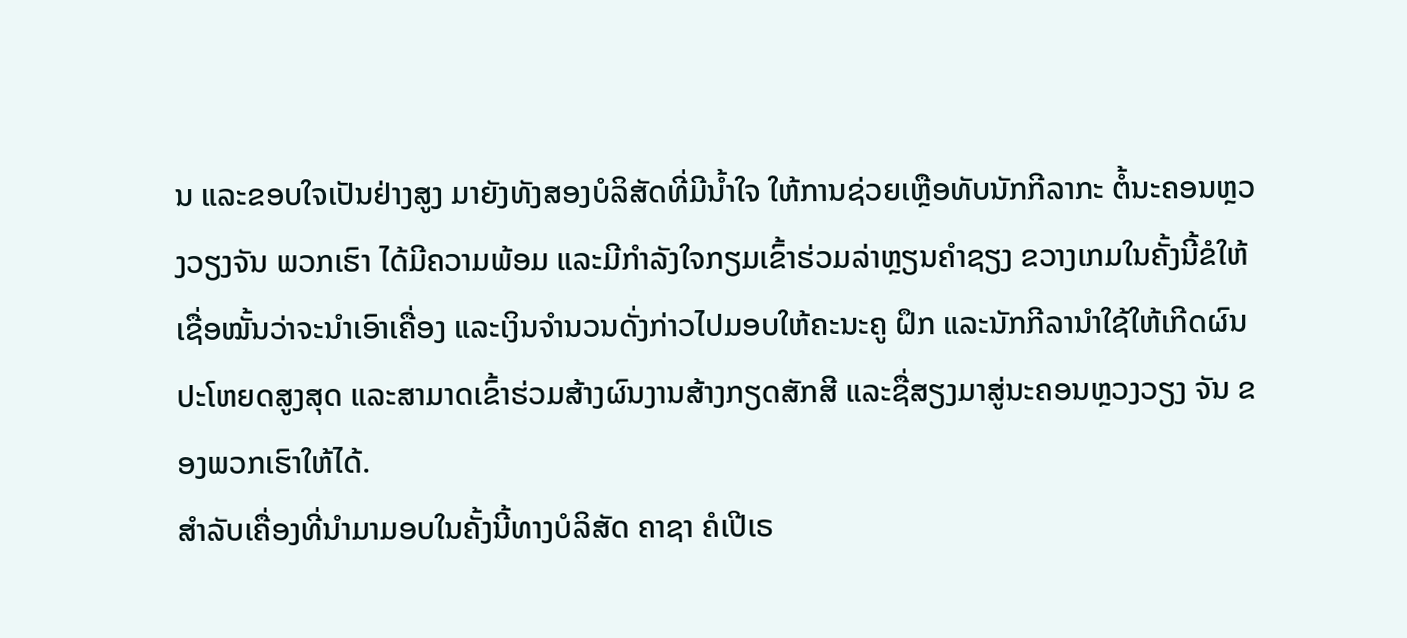ນ ແລະຂອບໃຈເປັນຢ່າງສູງ ມາຍັງທັງສອງບໍລິສັດທີ່ມີນໍ້າໃຈ ໃຫ້ການຊ່ວຍເຫຼືອທັບນັກກີລາກະ ຕໍ້ນະຄອນຫຼວງວຽງຈັນ ພວກເຮົາ ໄດ້ມີຄວາມພ້ອມ ແລະມີກຳລັງໃຈກຽມເຂົ້າຮ່ວມລ່າຫຼຽນຄຳຊຽງ ຂວາງເກມໃນຄັ້ງນີ້ຂໍໃຫ້ເຊື່ອໝັ້ນວ່າຈະນຳເອົາເຄື່ອງ ແລະເງິນຈຳນວນດັ່ງກ່າວໄປມອບໃຫ້ຄະນະຄູ ຝຶກ ແລະນັກກີລານຳໃຊ້ໃຫ້ເກີດຜົນປະໂຫຍດສູງສຸດ ແລະສາມາດເຂົ້າຮ່ວມສ້າງຜົນງານສ້າງກຽດສັກສີ ແລະຊື່ສຽງມາສູ່ນະຄອນຫຼວງວຽງ ຈັນ ຂອງພວກເຮົາໃຫ້ໄດ້.
ສຳລັບເຄື່ອງທີ່ນຳມາມອບໃນຄັ້ງນີ້ທາງບໍລິສັດ ຄາຊາ ຄໍເປີເຣ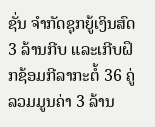ຊັ່ນ ຈຳກັດຊຸກຍູ້ເງິນສົດ 3 ລ້ານກີບ ແລະເກີບຝຶກຊ້ອມກີລາກະຕໍ້ 36 ຄູ່ ລວມມູນຄ່າ 3 ລ້ານ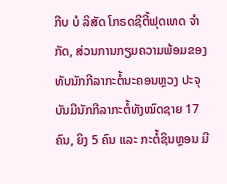ກີບ ບໍ ລິສັດ ໂກຣດຊີຕີ້ຟຸດເທດ ຈຳກັດ, ສ່ວນການກຽມຄວາມພ້ອມຂອງ ທັບນັກກີລາກະຕໍ້ນະຄອນຫຼວງ ປະຈຸບັນມີນັກກີລາກະຕໍ້ທັງໝົດຊາຍ 17 ຄົນ, ຍິງ 5 ຄົນ ແລະ ກະຕໍ້ຊິນຫຼອນ ມີ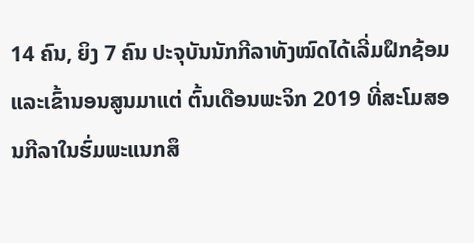14 ຄົນ, ຍິງ 7 ຄົນ ປະຈຸບັນນັກກີລາທັງໝົດໄດ້ເລີ່ມຝຶກຊ້ອມ ແລະເຂົ້ານອນສູນມາແຕ່ ຕົ້ນເດືອນພະຈິກ 2019 ທີ່ສະໂມສອນກີລາໃນຮົ່ມພະແນກສຶ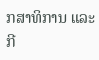ກສາທິການ ແລະກີ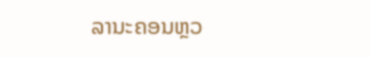ລານະຄອນຫຼວ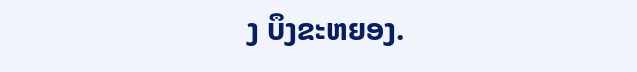ງ ບຶງຂະຫຍອງ.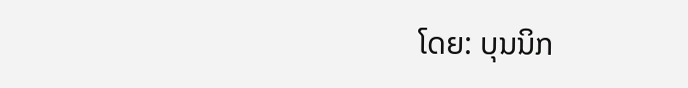ໂດຍ: ບຸນນິກ